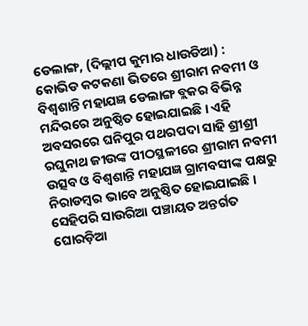ଡେଲାଙ୍ଗ, (ଦିଲ୍ଲୀପ କୁମାର ଧାଉଡିଆ) : କୋଭିଡ କଟକଣା ଭିତରେ ଶ୍ରୀରାମ ନବମୀ ଓ ବିଶ୍ୱଶାନ୍ତି ମହାଯଜ୍ଞ ଡେଲାଙ୍ଗ ବ୍ଲକର ବିଭିନ୍ନ ମନ୍ଦିରରେ ଅନୁଷ୍ଠିତ ହୋଇଯାଇଛି । ଏହି ଅବସରରେ ଘନିପୁର ପଥରପଦା ସାହି ଶ୍ରୀଶ୍ରୀ ରଘୁନାଥ ଜୀଉଙ୍କ ପୀଠସ୍ଥଳୀରେ ଶ୍ରୀରାମ ନବମୀ ଉତ୍ସବ ଓ ବିଶ୍ୱଶାନ୍ତି ମହାଯଜ୍ଞ ଗ୍ରାମବସୀଙ୍କ ପକ୍ଷରୁ ନିରାଡମ୍ବର ଭାବେ ଅନୁଷ୍ଠିତ ହୋଇଯାଇଛି । ସେହିପରି ସାଉରିଆ ପଞ୍ଚାୟତ ଅନ୍ତର୍ଗତ ଘୋରଡ଼ିଆ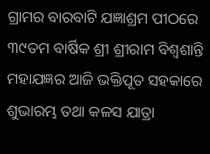ଗ୍ରାମର ବାରବାଟି ଯଜ୍ଞାଶ୍ରମ ପୀଠରେ ୩୯ତମ ବାର୍ଷିକ ଶ୍ରୀ ଶ୍ରୀରାମ ବିଶ୍ୱଶାନ୍ତି ମହାଯଜ୍ଞର ଆଜି ଭକ୍ତିପୂତ ସହକାରେ ଶୁଭାରମ୍ଭ ତଥା କଳସ ଯାତ୍ରା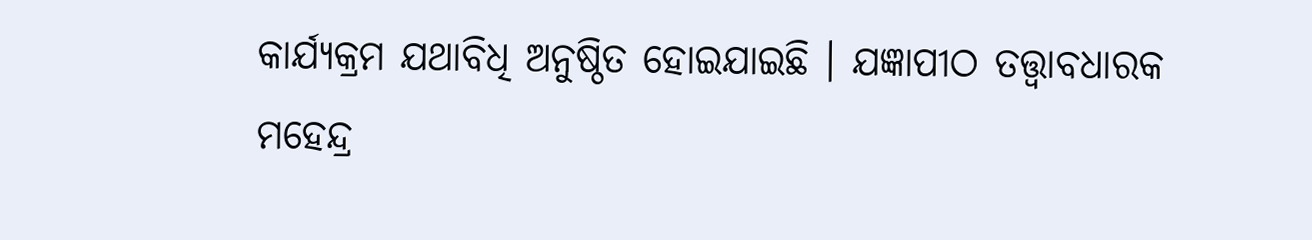କାର୍ଯ୍ୟକ୍ରମ ଯଥାବିଧି ଅନୁଷ୍ଠିତ ହୋଇଯାଇଛି । ଯଜ୍ଞାପୀଠ ତତ୍ତ୍ୱାବଧାରକ ମହେନ୍ଦ୍ର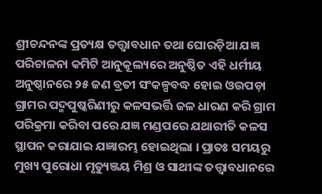ଶ୍ରୀଚନ୍ଦନଙ୍କ ପ୍ରତ୍ୟକ୍ଷ ତତ୍ତ୍ୱାବଧାନ ତଥା ଘୋରଡ଼ିଆ ଯଜ୍ଞ ପରିଚାଳନା କମିଟି ଆନୁକୂଲ୍ୟରେ ଅନୁଷ୍ଠିତ ଏହି ଧର୍ମୀୟ ଅନୁଷ୍ଠାନରେ ୨୫ ଜଣ ବ୍ରତୀ ସଂକଳ୍ପବଦ୍ଧ ହୋଇ ଓଉପଡ଼ା ଗ୍ରାମର ପଦ୍ମପୁଷ୍କରିଣୀରୁ କଳସଭର୍ତ୍ତି ଜଳ ଧାରଣ କରି ଗ୍ରାମ ପରିକ୍ରମା କରିବା ପରେ ଯଜ୍ଞ ମଣ୍ଡପରେ ଯଥାରୀତି କଳସ ସ୍ଥାପନ କରାଯାଇ ଯଜ୍ଞାରମ୍ଭ ହୋଇଥିଲା । ପ୍ରାତଃ ସମୟରୁ ମୁଖ୍ୟ ପୁରୋଧା ମୃତ୍ୟୁଞ୍ଜୟ ମିଶ୍ର ଓ ସାଥୀଙ୍କ ତତ୍ତ୍ୱାବଧାନରେ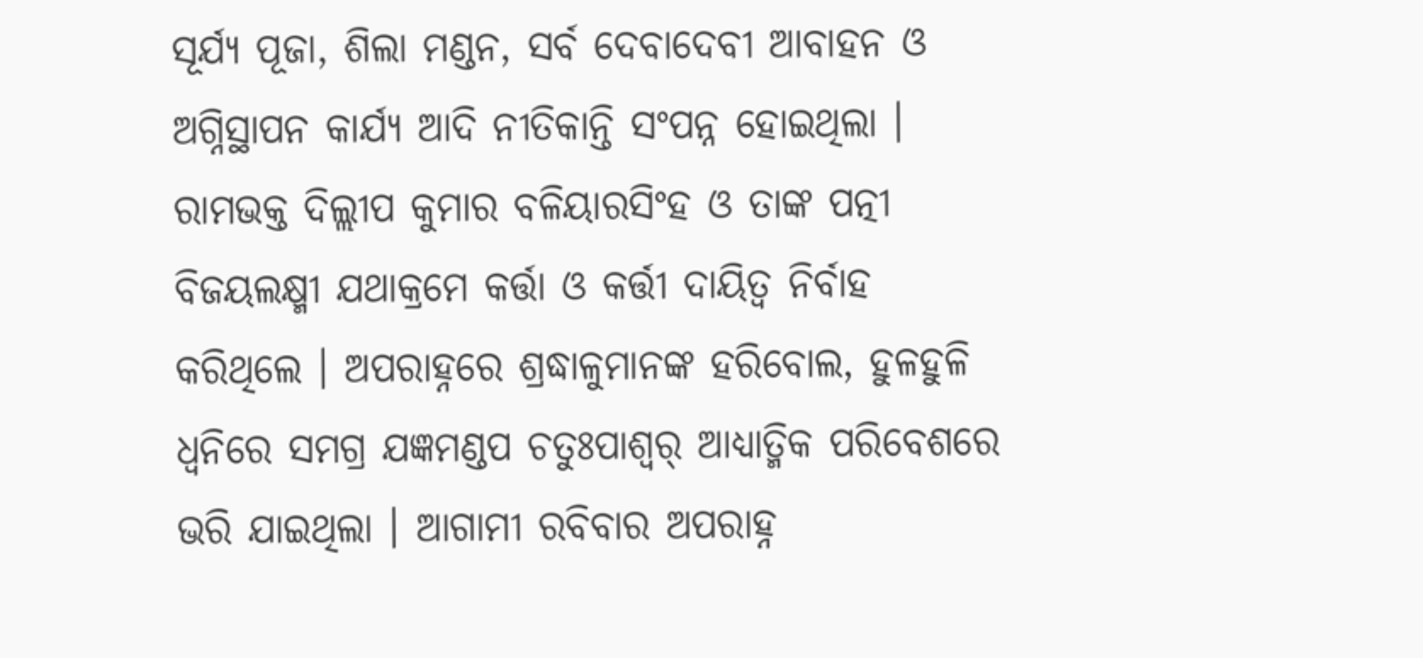ସୂର୍ଯ୍ୟ ପୂଜା, ଶିଲା ମଣ୍ଡନ, ସର୍ବ ଦେବାଦେବୀ ଆବାହନ ଓ ଅଗ୍ନିସ୍ଥାପନ କାର୍ଯ୍ୟ ଆଦି ନୀତିକାନ୍ତି ସଂପନ୍ନ ହୋଇଥିଲା । ରାମଭକ୍ତ ଦିଲ୍ଲୀପ କୁମାର ବଳିୟାରସିଂହ ଓ ତାଙ୍କ ପତ୍ନୀ ବିଜୟଲକ୍ଷ୍ମୀ ଯଥାକ୍ରମେ କର୍ତ୍ତା ଓ କର୍ତ୍ତୀ ଦାୟିତ୍ୱ ନିର୍ବାହ କରିଥିଲେ । ଅପରାହ୍ନରେ ଶ୍ରଦ୍ଧାଳୁମାନଙ୍କ ହରିବୋଲ, ହୁଳହୁଳି ଧ୍ୱନିରେ ସମଗ୍ର ଯଜ୍ଞମଣ୍ଡପ ଚତୁଃପାଶ୍ୱର୍ ଆଧ୍ୟାତ୍ମିକ ପରିବେଶରେ ଭରି ଯାଇଥିଲା । ଆଗାମୀ ରବିବାର ଅପରାହ୍ନ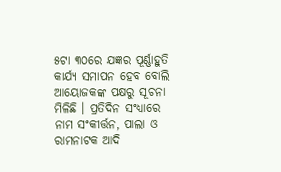୫ଟା ୩୦ରେ ଯଜ୍ଞର ପୂର୍ଣ୍ଣାହୁତି କାର୍ଯ୍ୟ ସମାପନ ହେବ ବୋଲି ଆୟୋଜକଙ୍କ ପକ୍ଷରୁ ସୂଚନା ମିଳିଛି । ପ୍ରତିଦିନ ସଂଧ୍ୟାରେ ନାମ ସଂକୀର୍ତ୍ତନ, ପାଲା ଓ ରାମନାଟକ ଆଦି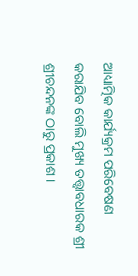ଆଧ୍ୟାତ୍ମିକ କାର୍ଯ୍ୟକ୍ରମ ପରିବେଷଣ କରାଯିବ ବୋଲି ମୁଖ୍ୟ ତତ୍ତ୍ୱାବଧାରକ ଶ୍ରୀ ଶ୍ରୀଚନ୍ଦନଙ୍କ ଠାରୁ ପ୍ରକାଶ ।